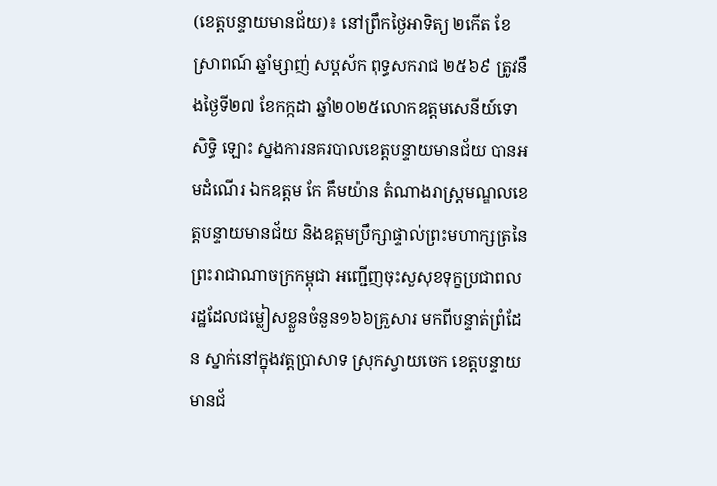(ខេត្តបន្ទាយមានជ័យ)៖ នៅព្រឹកថ្ងៃអាទិត្យ ២កើត ខែស្រាពណ៍ ឆ្នាំម្សាញ់ សប្តស័ក ពុទ្ធសករាជ ២៥៦៩ ត្រូវនឹងថ្ងៃទី២៧ ខែកក្កដា ឆ្នាំ២០២៥លោកឧត្តមសេនីយ៍ទោ សិទ្ធិ ឡោះ ស្នងការនគរបាលខេត្តបន្ទាយមានជ័យ បានអមដំណើរ ឯកឧត្ដម កែ គឹមយ៉ាន តំណាងរាស្រ្តមណ្ឌលខេត្តបន្ទាយមានជ័យ និងឧត្តមប្រឹក្សាផ្ទាល់ព្រះមហាក្សត្រនៃព្រះរាជាណាចក្រកម្ពុជា អញ្ជើញចុះសួសុខទុក្ខប្រជាពលរដ្ឋដែលជម្លៀសខ្លួនចំនួន១៦៦គ្រួសារ មកពីបន្ទាត់ព្រំដែន ស្នាក់នៅក្នុងវត្តប្រាសាទ ស្រុកស្វាយចេក ខេត្តបន្ទាយមានជ័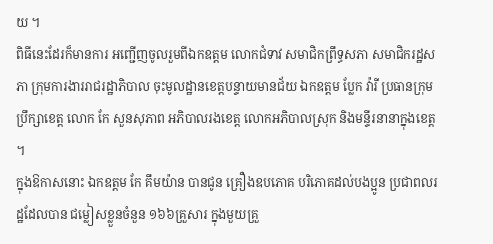យ ។
ពិធីនេះដែរក៏មានការ អញ្ជើញចូលរួមពីឯកឧត្តម លោកជំទាវ សមាជិកព្រឹទ្ធសភា សមាជិករដ្ឋសភា ក្រុមការងាររាជរដ្ឋាភិបាល ចុះមូលដ្ឋានខេត្តបន្ទាយមានជ័យ ឯកឧត្តម ប្លែក វ៉ារី ប្រធានក្រុមប្រឹក្សាខេត្ត លោក កែ សួនសុភាព អភិបាលរងខេត្ត លោកអភិបាលស្រុក និងមន្ទីរនានាក្នុងខេត្ត ។
ក្នុងឱកាសនោះ ឯកឧត្តម កែ គឹមយ៉ាន បានជូន គ្រឿងឧបភោគ បរិភោគដល់បងប្អូន ប្រជាពលរដ្ឋដែលបាន ជម្លៀសខ្លួនចំនួន ១៦៦គ្រួសារ ក្នុងមួយគ្រួ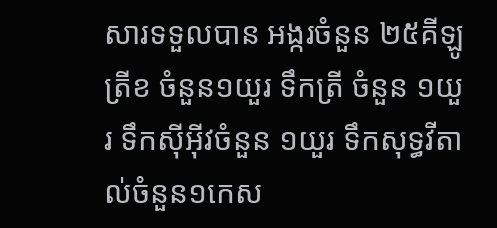សារទទួលបាន អង្ករចំនួន ២៥គីឡូ ត្រីខ ចំនួន១យួរ ទឹកត្រី ចំនួន ១យួរ ទឹកសុីអុីវចំនួន ១យួរ ទឹកសុទ្ធវីតាល់ចំនួន១កេស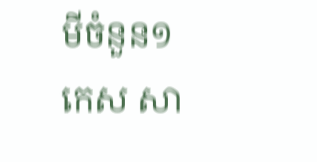មីចំនួន១កេស សា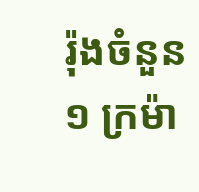រ៉ុងចំនួន១ ក្រម៉ា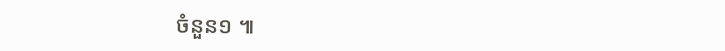ចំនួន១ ៕